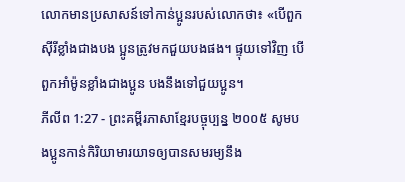លោកមានប្រសាសន៍ទៅកាន់ប្អូនរបស់លោកថា៖ «បើពួកស៊ីរីខ្លាំងជាងបង ប្អូនត្រូវមកជួយបងផង។ ផ្ទុយទៅវិញ បើពួកអាំម៉ូនខ្លាំងជាងប្អូន បងនឹងទៅជួយប្អូន។
ភីលីព 1:27 - ព្រះគម្ពីរភាសាខ្មែរបច្ចុប្បន្ន ២០០៥ សូមបងប្អូនកាន់កិរិយាមារយាទឲ្យបានសមរម្យនឹង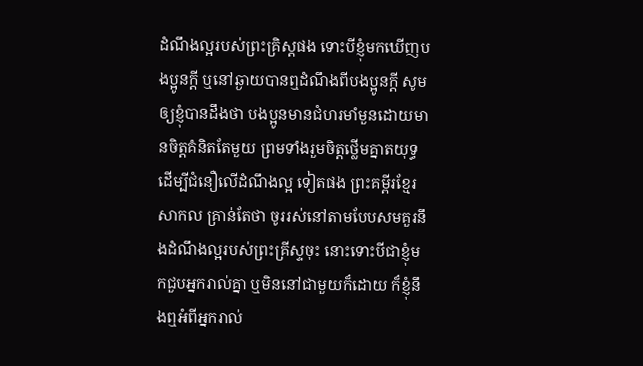ដំណឹងល្អរបស់ព្រះគ្រិស្តផង ទោះបីខ្ញុំមកឃើញបងប្អូនក្ដី ឬនៅឆ្ងាយបានឮដំណឹងពីបងប្អូនក្ដី សូមឲ្យខ្ញុំបានដឹងថា បងប្អូនមានជំហរមាំមួនដោយមានចិត្តគំនិតតែមួយ ព្រមទាំងរួមចិត្តថ្លើមគ្នាតយុទ្ធ ដើម្បីជំនឿលើដំណឹងល្អ ទៀតផង ព្រះគម្ពីរខ្មែរសាកល គ្រាន់តែថា ចូររស់នៅតាមបែបសមគួរនឹងដំណឹងល្អរបស់ព្រះគ្រីស្ទចុះ នោះទោះបីជាខ្ញុំមកជួបអ្នករាល់គ្នា ឬមិននៅជាមួយក៏ដោយ ក៏ខ្ញុំនឹងឮអំពីអ្នករាល់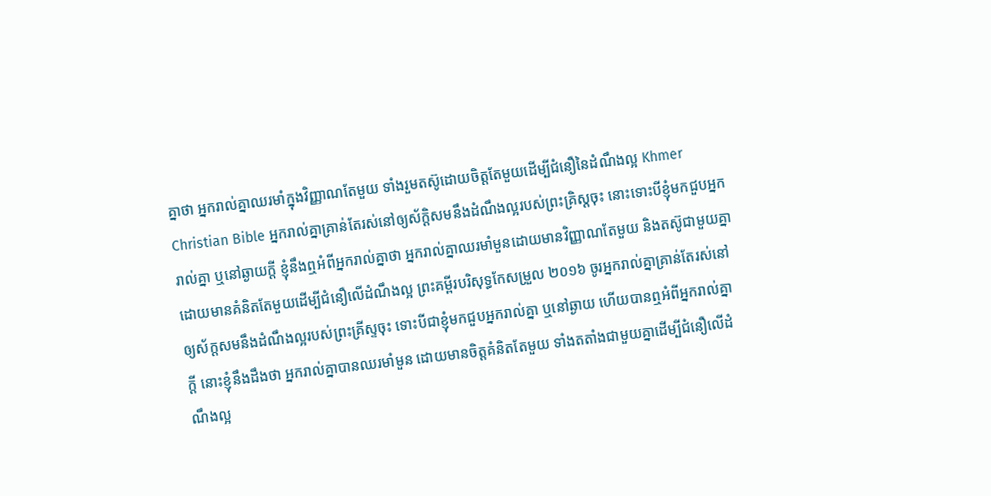គ្នាថា អ្នករាល់គ្នាឈរមាំក្នុងវិញ្ញាណតែមួយ ទាំងរួមតស៊ូដោយចិត្តតែមួយដើម្បីជំនឿនៃដំណឹងល្អ Khmer Christian Bible អ្នករាល់គ្នាគ្រាន់តែរស់នៅឲ្យស័ក្ដិសមនឹងដំណឹងល្អរបស់ព្រះគ្រិស្ដចុះ នោះទោះបីខ្ញុំមកជួបអ្នករាល់គ្នា ឬនៅឆ្ងាយក្ដី ខ្ញុំនឹងឮអំពីអ្នករាល់គ្នាថា អ្នករាល់គ្នាឈរមាំមួនដោយមានវិញ្ញាណតែមួយ និងតស៊ូជាមួយគ្នាដោយមានគំនិតតែមួយដើម្បីជំនឿលើដំណឹងល្អ ព្រះគម្ពីរបរិសុទ្ធកែសម្រួល ២០១៦ ចូរអ្នករាល់គ្នាគ្រាន់តែរស់នៅឲ្យស័ក្តសមនឹងដំណឹងល្អរបស់ព្រះគ្រីស្ទចុះ ទោះបីជាខ្ញុំមកជួបអ្នករាល់គ្នា ឬនៅឆ្ងាយ ហើយបានឮអំពីអ្នករាល់គ្នាក្តី នោះខ្ញុំនឹងដឹងថា អ្នករាល់គ្នាបានឈរមាំមួន ដោយមានចិត្តគំនិតតែមួយ ទាំងតតាំងជាមួយគ្នាដើម្បីជំនឿលើដំណឹងល្អ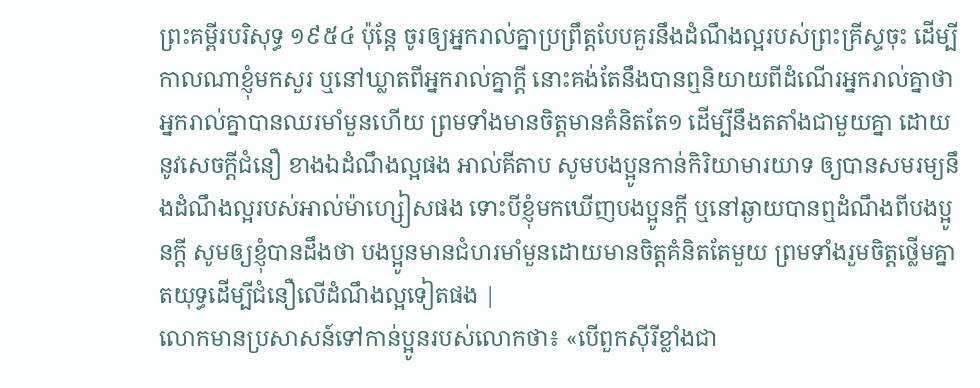ព្រះគម្ពីរបរិសុទ្ធ ១៩៥៤ ប៉ុន្តែ ចូរឲ្យអ្នករាល់គ្នាប្រព្រឹត្តបែបគួរនឹងដំណឹងល្អរបស់ព្រះគ្រីស្ទចុះ ដើម្បីកាលណាខ្ញុំមកសួរ ឬនៅឃ្លាតពីអ្នករាល់គ្នាក្តី នោះគង់តែនឹងបានឮនិយាយពីដំណើរអ្នករាល់គ្នាថា អ្នករាល់គ្នាបានឈរមាំមួនហើយ ព្រមទាំងមានចិត្តមានគំនិតតែ១ ដើម្បីនឹងតតាំងជាមួយគ្នា ដោយនូវសេចក្ដីជំនឿ ខាងឯដំណឹងល្អផង អាល់គីតាប សូមបងប្អូនកាន់កិរិយាមារយាទ ឲ្យបានសមរម្យនឹងដំណឹងល្អរបស់អាល់ម៉ាហ្សៀសផង ទោះបីខ្ញុំមកឃើញបងប្អូនក្ដី ឬនៅឆ្ងាយបានឮដំណឹងពីបងប្អូនក្ដី សូមឲ្យខ្ញុំបានដឹងថា បងប្អូនមានជំហរមាំមួនដោយមានចិត្ដគំនិតតែមួយ ព្រមទាំងរួមចិត្ដថ្លើមគ្នាតយុទ្ធដើម្បីជំនឿលើដំណឹងល្អទៀតផង |
លោកមានប្រសាសន៍ទៅកាន់ប្អូនរបស់លោកថា៖ «បើពួកស៊ីរីខ្លាំងជា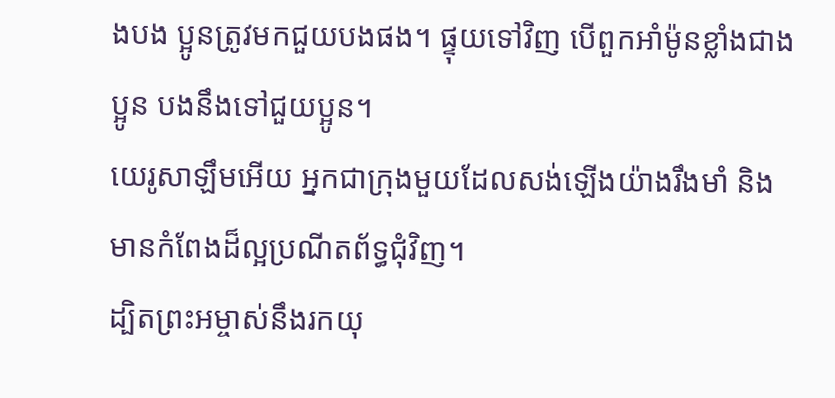ងបង ប្អូនត្រូវមកជួយបងផង។ ផ្ទុយទៅវិញ បើពួកអាំម៉ូនខ្លាំងជាងប្អូន បងនឹងទៅជួយប្អូន។
យេរូសាឡឹមអើយ អ្នកជាក្រុងមួយដែលសង់ឡើងយ៉ាងរឹងមាំ និងមានកំពែងដ៏ល្អប្រណីតព័ទ្ធជុំវិញ។
ដ្បិតព្រះអម្ចាស់នឹងរកយុ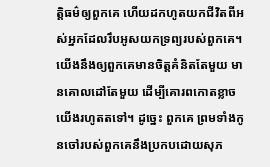ត្តិធម៌ឲ្យពួកគេ ហើយដកហូតយកជីវិតពីអស់អ្នកដែលរឹបអូសយកទ្រព្យរបស់ពួកគេ។
យើងនឹងឲ្យពួកគេមានចិត្តគំនិតតែមួយ មានគោលដៅតែមួយ ដើម្បីគោរពកោតខ្លាចយើងរហូតតទៅ។ ដូច្នេះ ពួកគេ ព្រមទាំងកូនចៅរបស់ពួកគេនឹងប្រកបដោយសុភ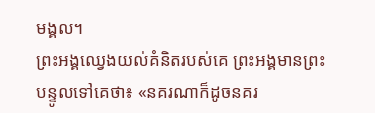មង្គល។
ព្រះអង្គឈ្វេងយល់គំនិតរបស់គេ ព្រះអង្គមានព្រះបន្ទូលទៅគេថា៖ «នគរណាក៏ដូចនគរ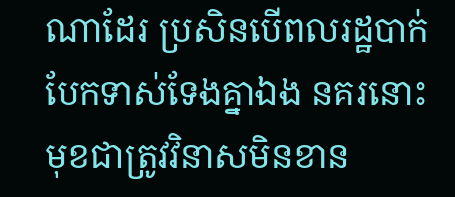ណាដែរ ប្រសិនបើពលរដ្ឋបាក់បែកទាស់ទែងគ្នាឯង នគរនោះមុខជាត្រូវវិនាសមិនខាន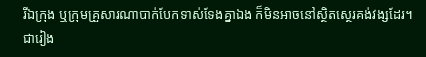រីឯក្រុង ឬក្រុមគ្រួសារណាបាក់បែកទាស់ទែងគ្នាឯង ក៏មិនអាចនៅស្ថិតស្ថេរគង់វង្សដែរ។
ជារៀង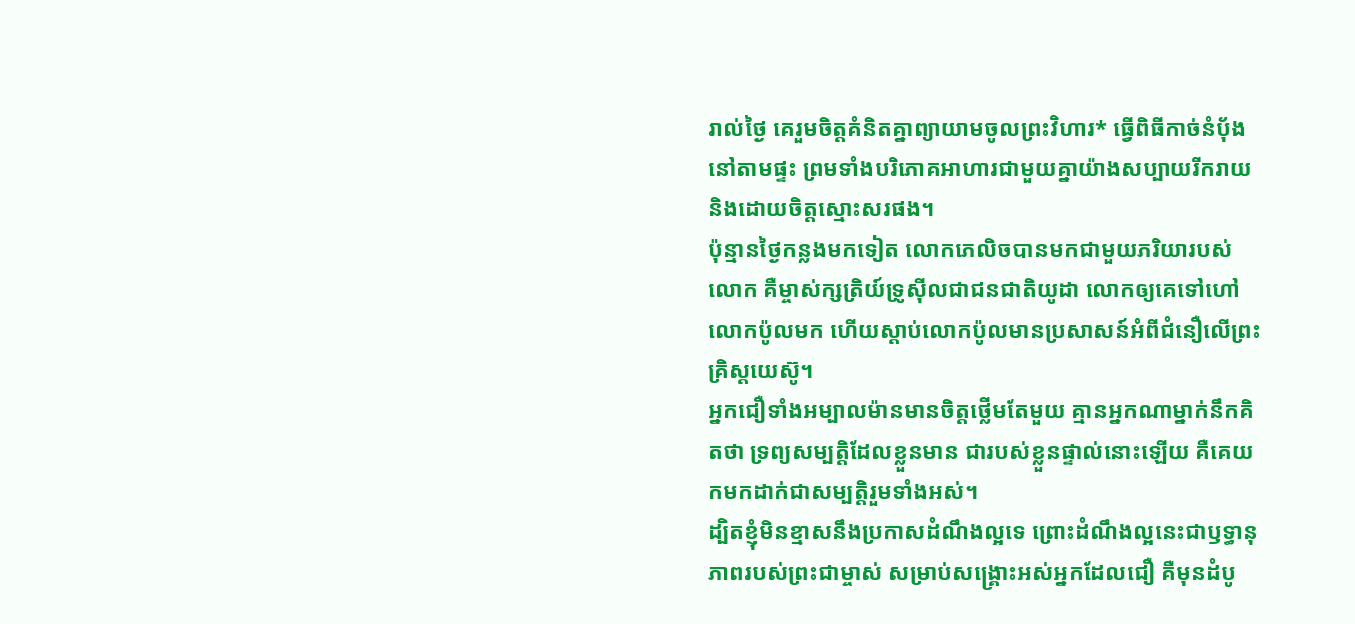រាល់ថ្ងៃ គេរួមចិត្តគំនិតគ្នាព្យាយាមចូលព្រះវិហារ* ធ្វើពិធីកាច់នំប៉័ងនៅតាមផ្ទះ ព្រមទាំងបរិភោគអាហារជាមួយគ្នាយ៉ាងសប្បាយរីករាយ និងដោយចិត្តស្មោះសរផង។
ប៉ុន្មានថ្ងៃកន្លងមកទៀត លោកភេលិចបានមកជាមួយភរិយារបស់លោក គឺម្ចាស់ក្សត្រិយ៍ទ្រូស៊ីលជាជនជាតិយូដា លោកឲ្យគេទៅហៅលោកប៉ូលមក ហើយស្ដាប់លោកប៉ូលមានប្រសាសន៍អំពីជំនឿលើព្រះគ្រិស្តយេស៊ូ។
អ្នកជឿទាំងអម្បាលម៉ានមានចិត្តថ្លើមតែមួយ គ្មានអ្នកណាម្នាក់នឹកគិតថា ទ្រព្យសម្បត្តិដែលខ្លួនមាន ជារបស់ខ្លួនផ្ទាល់នោះឡើយ គឺគេយកមកដាក់ជាសម្បត្តិរួមទាំងអស់។
ដ្បិតខ្ញុំមិនខ្មាសនឹងប្រកាសដំណឹងល្អទេ ព្រោះដំណឹងល្អនេះជាឫទ្ធានុភាពរបស់ព្រះជាម្ចាស់ សម្រាប់សង្គ្រោះអស់អ្នកដែលជឿ គឺមុនដំបូ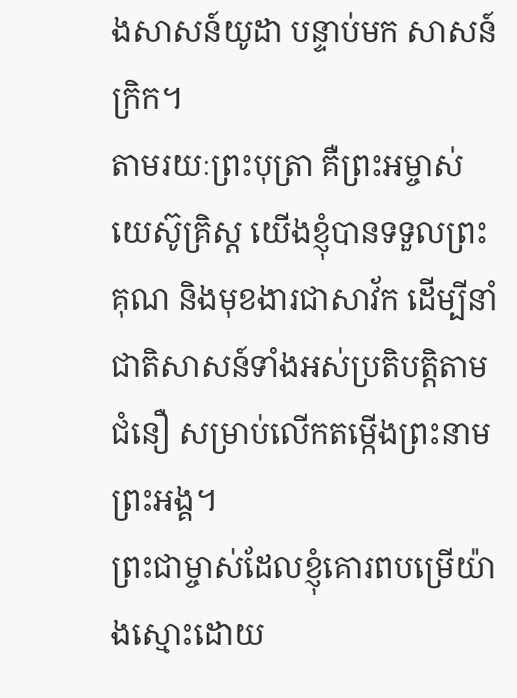ងសាសន៍យូដា បន្ទាប់មក សាសន៍ក្រិក។
តាមរយៈព្រះបុត្រា គឺព្រះអម្ចាស់យេស៊ូគ្រិស្ត យើងខ្ញុំបានទទួលព្រះគុណ និងមុខងារជាសាវ័ក ដើម្បីនាំជាតិសាសន៍ទាំងអស់ប្រតិបត្តិតាមជំនឿ សម្រាប់លើកតម្កើងព្រះនាមព្រះអង្គ។
ព្រះជាម្ចាស់ដែលខ្ញុំគោរពបម្រើយ៉ាងស្មោះដោយ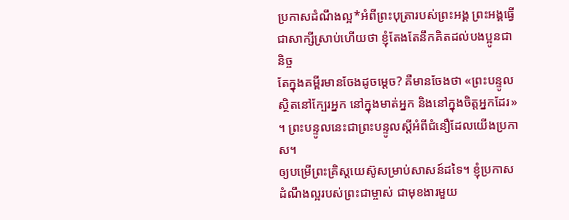ប្រកាសដំណឹងល្អ*អំពីព្រះបុត្រារបស់ព្រះអង្គ ព្រះអង្គធ្វើជាសាក្សីស្រាប់ហើយថា ខ្ញុំតែងតែនឹកគិតដល់បងប្អូនជានិច្ច
តែក្នុងគម្ពីរមានចែងដូចម្ដេច? គឺមានចែងថា «ព្រះបន្ទូលស្ថិតនៅក្បែរអ្នក នៅក្នុងមាត់អ្នក និងនៅក្នុងចិត្តអ្នកដែរ» ។ ព្រះបន្ទូលនេះជាព្រះបន្ទូលស្ដីអំពីជំនឿដែលយើងប្រកាស។
ឲ្យបម្រើព្រះគ្រិស្តយេស៊ូសម្រាប់សាសន៍ដទៃ។ ខ្ញុំប្រកាសដំណឹងល្អរបស់ព្រះជាម្ចាស់ ជាមុខងារមួយ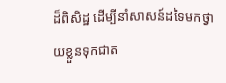ដ៏ពិសិដ្ឋ ដើម្បីនាំសាសន៍ដទៃមកថ្វាយខ្លួនទុកជាត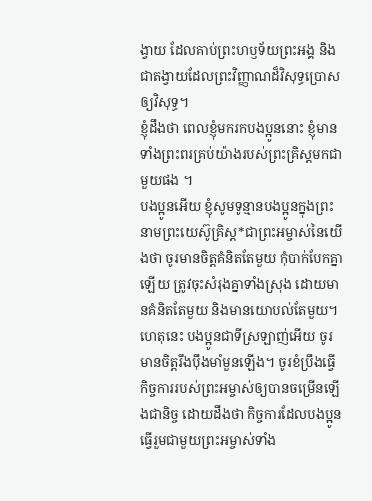ង្វាយ ដែលគាប់ព្រះហឫទ័យព្រះអង្គ និងជាតង្វាយដែលព្រះវិញ្ញាណដ៏វិសុទ្ធប្រោសឲ្យវិសុទ្ធ។
ខ្ញុំដឹងថា ពេលខ្ញុំមករកបងប្អូននោះ ខ្ញុំមានទាំងព្រះពរគ្រប់យ៉ាងរបស់ព្រះគ្រិស្តមកជាមួយផង ។
បងប្អូនអើយ ខ្ញុំសូមទូន្មានបងប្អូនក្នុងព្រះនាមព្រះយេស៊ូគ្រិស្ត*ជាព្រះអម្ចាស់នៃយើងថា ចូរមានចិត្តគំនិតតែមួយ កុំបាក់បែកគ្នាឡើយ ត្រូវចុះសំរុងគ្នាទាំងស្រុង ដោយមានគំនិតតែមួយ និងមានយោបល់តែមួយ។
ហេតុនេះ បងប្អូនជាទីស្រឡាញ់អើយ ចូរមានចិត្តរឹងប៉ឹងមាំមួនឡើង។ ចូរខំប្រឹងធ្វើកិច្ចការរបស់ព្រះអម្ចាស់ឲ្យបានចម្រើនឡើងជានិច្ច ដោយដឹងថា កិច្ចការដែលបងប្អូនធ្វើរួមជាមួយព្រះអម្ចាស់ទាំង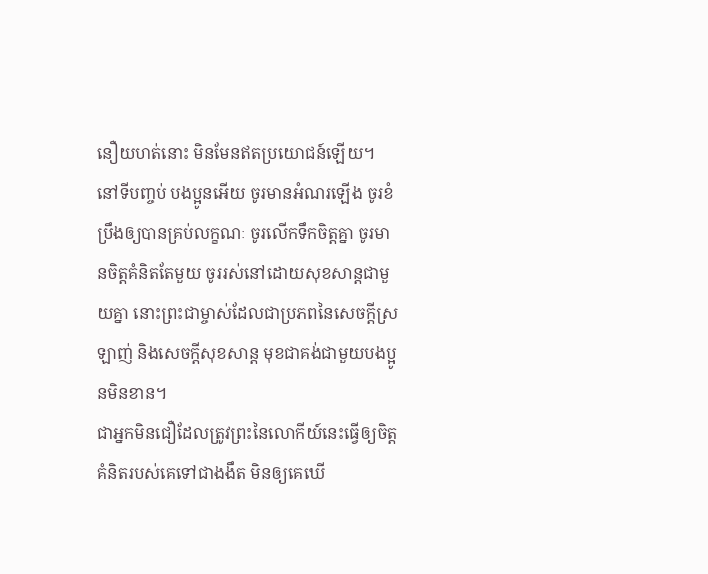នឿយហត់នោះ មិនមែនឥតប្រយោជន៍ឡើយ។
នៅទីបញ្ចប់ បងប្អូនអើយ ចូរមានអំណរឡើង ចូរខំប្រឹងឲ្យបានគ្រប់លក្ខណៈ ចូរលើកទឹកចិត្តគ្នា ចូរមានចិត្តគំនិតតែមួយ ចូររស់នៅដោយសុខសាន្តជាមួយគ្នា នោះព្រះជាម្ចាស់ដែលជាប្រភពនៃសេចក្ដីស្រឡាញ់ និងសេចក្ដីសុខសាន្ត មុខជាគង់ជាមួយបងប្អូនមិនខាន។
ជាអ្នកមិនជឿដែលត្រូវព្រះនៃលោកីយ៍នេះធ្វើឲ្យចិត្តគំនិតរបស់គេទៅជាងងឹត មិនឲ្យគេឃើ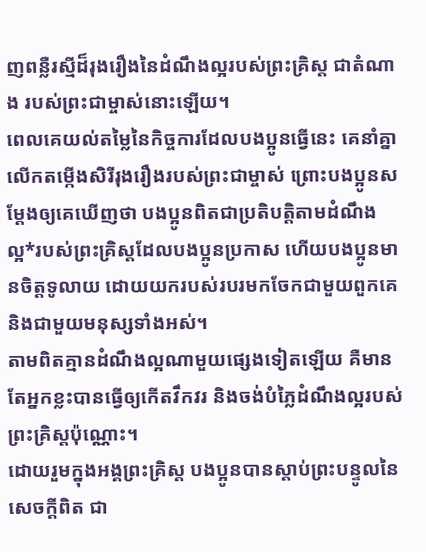ញពន្លឺរស្មីដ៏រុងរឿងនៃដំណឹងល្អរបស់ព្រះគ្រិស្ត ជាតំណាង របស់ព្រះជាម្ចាស់នោះឡើយ។
ពេលគេយល់តម្លៃនៃកិច្ចការដែលបងប្អូនធ្វើនេះ គេនាំគ្នាលើកតម្កើងសិរីរុងរឿងរបស់ព្រះជាម្ចាស់ ព្រោះបងប្អូនសម្តែងឲ្យគេឃើញថា បងប្អូនពិតជាប្រតិបត្តិតាមដំណឹងល្អ*របស់ព្រះគ្រិស្តដែលបងប្អូនប្រកាស ហើយបងប្អូនមានចិត្តទូលាយ ដោយយករបស់របរមកចែកជាមួយពួកគេ និងជាមួយមនុស្សទាំងអស់។
តាមពិតគ្មានដំណឹងល្អណាមួយផ្សេងទៀតឡើយ គឺមានតែអ្នកខ្លះបានធ្វើឲ្យកើតវឹកវរ និងចង់បំភ្លៃដំណឹងល្អរបស់ព្រះគ្រិស្តប៉ុណ្ណោះ។
ដោយរួមក្នុងអង្គព្រះគ្រិស្ត បងប្អូនបានស្ដាប់ព្រះបន្ទូលនៃសេចក្ដីពិត ជា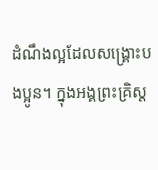ដំណឹងល្អដែលសង្គ្រោះបងប្អូន។ ក្នុងអង្គព្រះគ្រិស្ត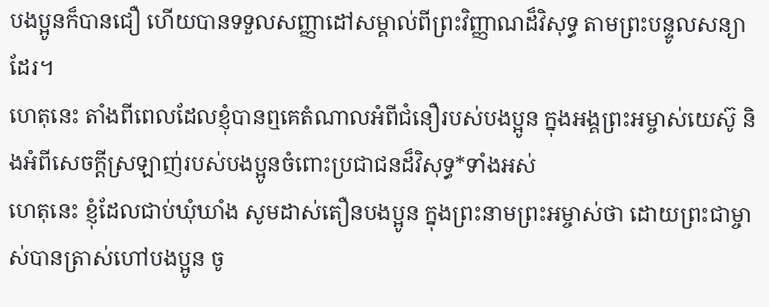បងប្អូនក៏បានជឿ ហើយបានទទួលសញ្ញាដៅសម្គាល់ពីព្រះវិញ្ញាណដ៏វិសុទ្ធ តាមព្រះបន្ទូលសន្យាដែរ។
ហេតុនេះ តាំងពីពេលដែលខ្ញុំបានឮគេតំណាលអំពីជំនឿរបស់បងប្អូន ក្នុងអង្គព្រះអម្ចាស់យេស៊ូ និងអំពីសេចក្ដីស្រឡាញ់របស់បងប្អូនចំពោះប្រជាជនដ៏វិសុទ្ធ*ទាំងអស់
ហេតុនេះ ខ្ញុំដែលជាប់ឃុំឃាំង សូមដាស់តឿនបងប្អូន ក្នុងព្រះនាមព្រះអម្ចាស់ថា ដោយព្រះជាម្ចាស់បានត្រាស់ហៅបងប្អូន ចូ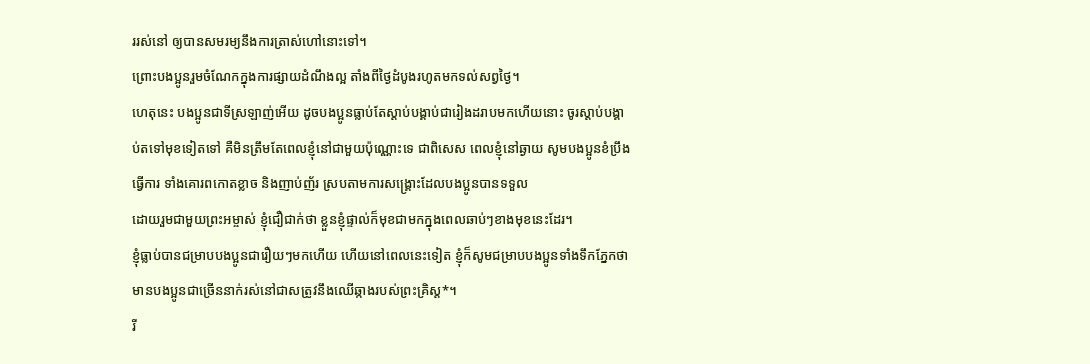ររស់នៅ ឲ្យបានសមរម្យនឹងការត្រាស់ហៅនោះទៅ។
ព្រោះបងប្អូនរួមចំណែកក្នុងការផ្សាយដំណឹងល្អ តាំងពីថ្ងៃដំបូងរហូតមកទល់សព្វថ្ងៃ។
ហេតុនេះ បងប្អូនជាទីស្រឡាញ់អើយ ដូចបងប្អូនធ្លាប់តែស្ដាប់បង្គាប់ជារៀងដរាបមកហើយនោះ ចូរស្ដាប់បង្គាប់តទៅមុខទៀតទៅ គឺមិនត្រឹមតែពេលខ្ញុំនៅជាមួយប៉ុណ្ណោះទេ ជាពិសេស ពេលខ្ញុំនៅឆ្ងាយ សូមបងប្អូនខំប្រឹងធ្វើការ ទាំងគោរពកោតខ្លាច និងញាប់ញ័រ ស្របតាមការសង្គ្រោះដែលបងប្អូនបានទទួល
ដោយរួមជាមួយព្រះអម្ចាស់ ខ្ញុំជឿជាក់ថា ខ្លួនខ្ញុំផ្ទាល់ក៏មុខជាមកក្នុងពេលឆាប់ៗខាងមុខនេះដែរ។
ខ្ញុំធ្លាប់បានជម្រាបបងប្អូនជារឿយៗមកហើយ ហើយនៅពេលនេះទៀត ខ្ញុំក៏សូមជម្រាបបងប្អូនទាំងទឹកភ្នែកថា មានបងប្អូនជាច្រើននាក់រស់នៅជាសត្រូវនឹងឈើឆ្កាងរបស់ព្រះគ្រិស្ត*។
រី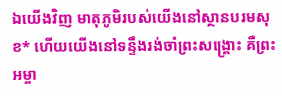ឯយើងវិញ មាតុភូមិរបស់យើងនៅស្ថានបរមសុខ* ហើយយើងនៅទន្ទឹងរង់ចាំព្រះសង្គ្រោះ គឺព្រះអម្ចា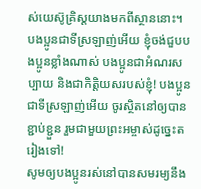ស់យេស៊ូគ្រិស្តយាងមកពីស្ថាននោះ។
បងប្អូនជាទីស្រឡាញ់អើយ ខ្ញុំចង់ជួបបងប្អូនខ្លាំងណាស់ បងប្អូនជាអំណរសប្បាយ និងជាកិត្តិយសរបស់ខ្ញុំ! បងប្អូនជាទីស្រឡាញ់អើយ ចូរស្ថិតនៅឲ្យបានខ្ជាប់ខ្ជួន រួមជាមួយព្រះអម្ចាស់ដូច្នេះតរៀងទៅ!
សូមឲ្យបងប្អូនរស់នៅបានសមរម្យនឹង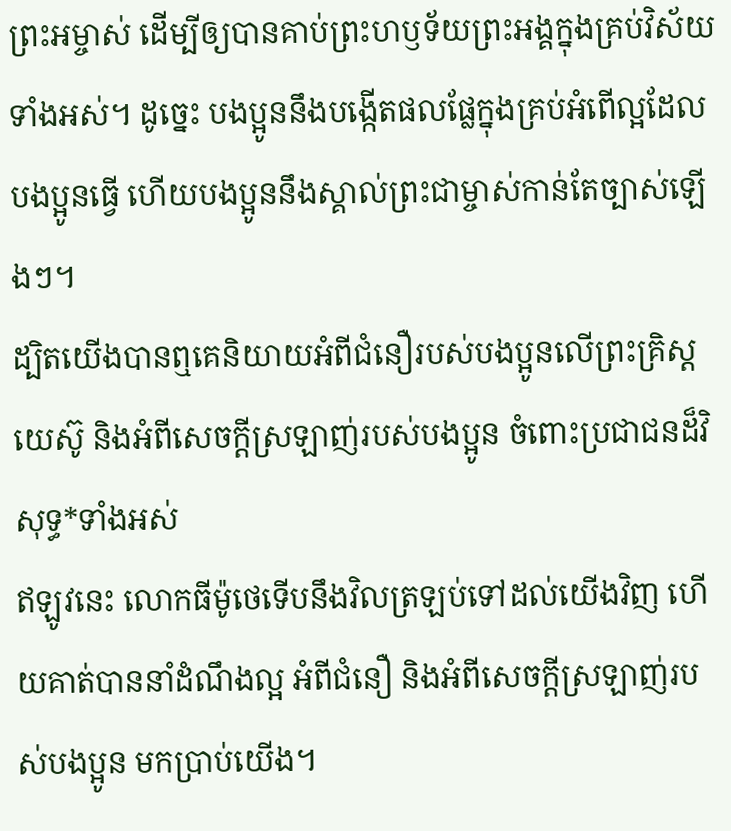ព្រះអម្ចាស់ ដើម្បីឲ្យបានគាប់ព្រះហឫទ័យព្រះអង្គក្នុងគ្រប់វិស័យទាំងអស់។ ដូច្នេះ បងប្អូននឹងបង្កើតផលផ្លែក្នុងគ្រប់អំពើល្អដែលបងប្អូនធ្វើ ហើយបងប្អូននឹងស្គាល់ព្រះជាម្ចាស់កាន់តែច្បាស់ឡើងៗ។
ដ្បិតយើងបានឮគេនិយាយអំពីជំនឿរបស់បងប្អូនលើព្រះគ្រិស្តយេស៊ូ និងអំពីសេចក្ដីស្រឡាញ់របស់បងប្អូន ចំពោះប្រជាជនដ៏វិសុទ្ធ*ទាំងអស់
ឥឡូវនេះ លោកធីម៉ូថេទើបនឹងវិលត្រឡប់ទៅដល់យើងវិញ ហើយគាត់បាននាំដំណឹងល្អ អំពីជំនឿ និងអំពីសេចក្ដីស្រឡាញ់របស់បងប្អូន មកប្រាប់យើង។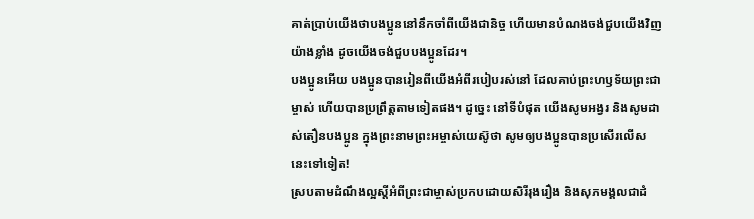គាត់ប្រាប់យើងថាបងប្អូននៅនឹកចាំពីយើងជានិច្ច ហើយមានបំណងចង់ជួបយើងវិញយ៉ាងខ្លាំង ដូចយើងចង់ជួបបងប្អូនដែរ។
បងប្អូនអើយ បងប្អូនបានរៀនពីយើងអំពីរបៀបរស់នៅ ដែលគាប់ព្រះហឫទ័យព្រះជាម្ចាស់ ហើយបានប្រព្រឹត្តតាមទៀតផង។ ដូច្នេះ នៅទីបំផុត យើងសូមអង្វរ និងសូមដាស់តឿនបងប្អូន ក្នុងព្រះនាមព្រះអម្ចាស់យេស៊ូថា សូមឲ្យបងប្អូនបានប្រសើរលើសនេះទៅទៀត!
ស្របតាមដំណឹងល្អស្ដីអំពីព្រះជាម្ចាស់ប្រកបដោយសិរីរុងរឿង និងសុភមង្គលជាដំ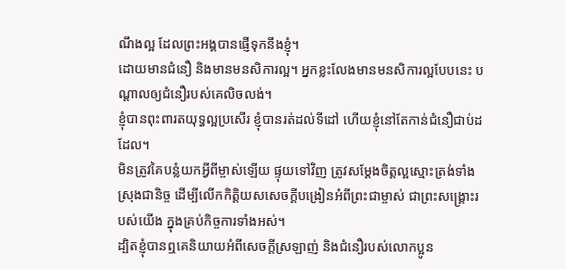ណឹងល្អ ដែលព្រះអង្គបានផ្ញើទុកនឹងខ្ញុំ។
ដោយមានជំនឿ និងមានមនសិការល្អ។ អ្នកខ្លះលែងមានមនសិការល្អបែបនេះ បណ្ដាលឲ្យជំនឿរបស់គេលិចលង់។
ខ្ញុំបានពុះពារតយុទ្ធល្អប្រសើរ ខ្ញុំបានរត់ដល់ទីដៅ ហើយខ្ញុំនៅតែកាន់ជំនឿជាប់ដដែល។
មិនត្រូវគៃបន្លំយកអ្វីពីម្ចាស់ឡើយ ផ្ទុយទៅវិញ ត្រូវសម្តែងចិត្តល្អស្មោះត្រង់ទាំងស្រុងជានិច្ច ដើម្បីលើកកិត្តិយសសេចក្ដីបង្រៀនអំពីព្រះជាម្ចាស់ ជាព្រះសង្គ្រោះរបស់យើង ក្នុងគ្រប់កិច្ចការទាំងអស់។
ដ្បិតខ្ញុំបានឮគេនិយាយអំពីសេចក្ដីស្រឡាញ់ និងជំនឿរបស់លោកប្អូន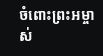ចំពោះព្រះអម្ចាស់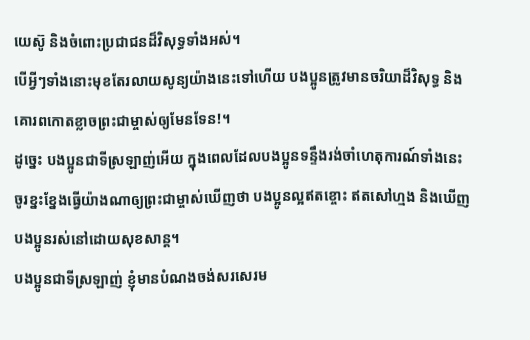យេស៊ូ និងចំពោះប្រជាជនដ៏វិសុទ្ធទាំងអស់។
បើអ្វីៗទាំងនោះមុខតែរលាយសូន្យយ៉ាងនេះទៅហើយ បងប្អូនត្រូវមានចរិយាដ៏វិសុទ្ធ និងគោរពកោតខ្លាចព្រះជាម្ចាស់ឲ្យមែនទែន!។
ដូច្នេះ បងប្អូនជាទីស្រឡាញ់អើយ ក្នុងពេលដែលបងប្អូនទន្ទឹងរង់ចាំហេតុការណ៍ទាំងនេះ ចូរខ្នះខ្នែងធ្វើយ៉ាងណាឲ្យព្រះជាម្ចាស់ឃើញថា បងប្អូនល្អឥតខ្ចោះ ឥតសៅហ្មង និងឃើញបងប្អូនរស់នៅដោយសុខសាន្ត។
បងប្អូនជាទីស្រឡាញ់ ខ្ញុំមានបំណងចង់សរសេរម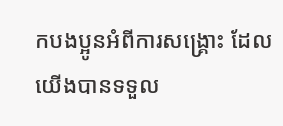កបងប្អូនអំពីការសង្គ្រោះ ដែលយើងបានទទួល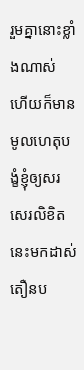រួមគ្នានោះខ្លាំងណាស់ ហើយក៏មានមូលហេតុបង្ខំខ្ញុំឲ្យសរសេរលិខិតនេះមកដាស់តឿនប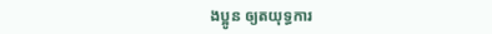ងប្អូន ឲ្យតយុទ្ធការ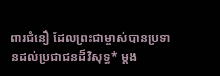ពារជំនឿ ដែលព្រះជាម្ចាស់បានប្រទានដល់ប្រជាជនដ៏វិសុទ្ធ* ម្ដង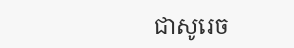ជាសូរេច